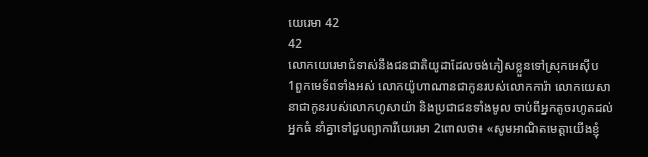យេរេមា 42
42
លោកយេរេមាជំទាស់នឹងជនជាតិយូដាដែលចង់ភៀសខ្លួនទៅស្រុកអេស៊ីប
1ពួកមេទ័ពទាំងអស់ លោកយ៉ូហាណានជាកូនរបស់លោកការ៉ា លោកយេសានាជាកូនរបស់លោកហូសាយ៉ា និងប្រជាជនទាំងមូល ចាប់ពីអ្នកតូចរហូតដល់អ្នកធំ នាំគ្នាទៅជួបព្យាការីយេរេមា 2ពោលថា៖ «សូមអាណិតមេត្តាយើងខ្ញុំ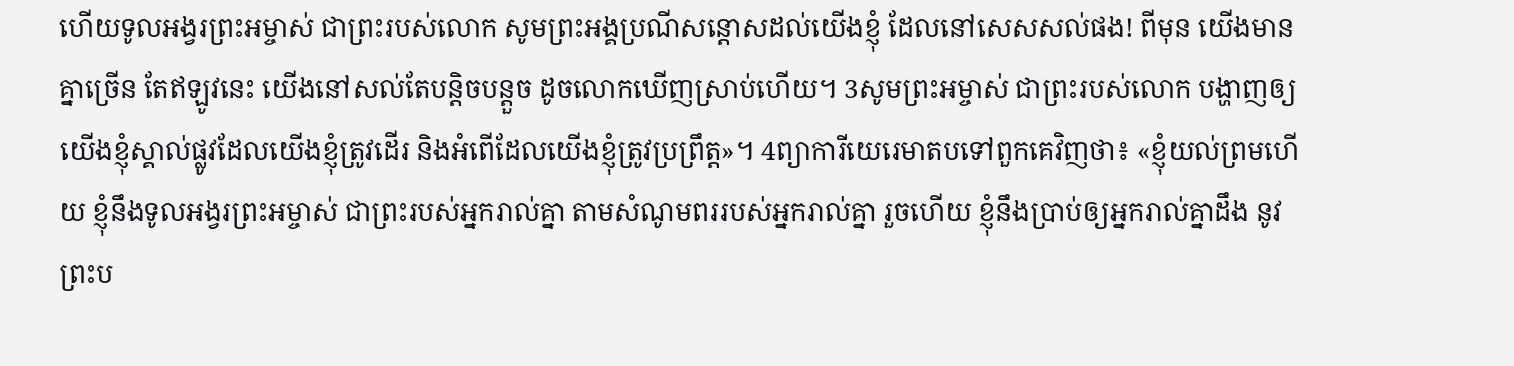ហើយទូលអង្វរព្រះអម្ចាស់ ជាព្រះរបស់លោក សូមព្រះអង្គប្រណីសន្ដោសដល់យើងខ្ញុំ ដែលនៅសេសសល់ផង! ពីមុន យើងមានគ្នាច្រើន តែឥឡូវនេះ យើងនៅសល់តែបន្តិចបន្តួច ដូចលោកឃើញស្រាប់ហើយ។ 3សូមព្រះអម្ចាស់ ជាព្រះរបស់លោក បង្ហាញឲ្យយើងខ្ញុំស្គាល់ផ្លូវដែលយើងខ្ញុំត្រូវដើរ និងអំពើដែលយើងខ្ញុំត្រូវប្រព្រឹត្ត»។ 4ព្យាការីយេរេមាតបទៅពួកគេវិញថា៖ «ខ្ញុំយល់ព្រមហើយ ខ្ញុំនឹងទូលអង្វរព្រះអម្ចាស់ ជាព្រះរបស់អ្នករាល់គ្នា តាមសំណូមពររបស់អ្នករាល់គ្នា រួចហើយ ខ្ញុំនឹងប្រាប់ឲ្យអ្នករាល់គ្នាដឹង នូវព្រះប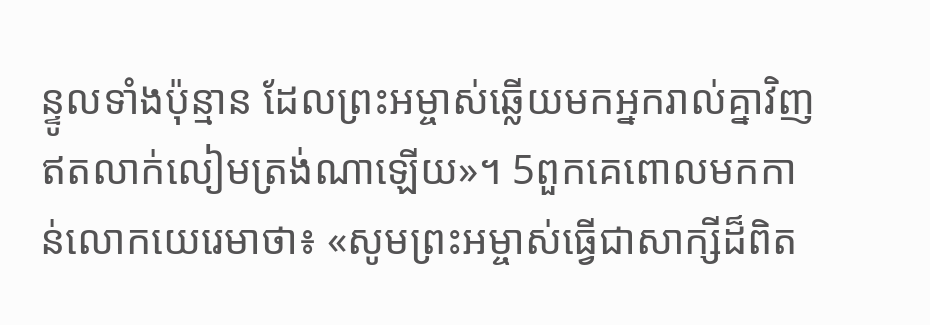ន្ទូលទាំងប៉ុន្មាន ដែលព្រះអម្ចាស់ឆ្លើយមកអ្នករាល់គ្នាវិញ ឥតលាក់លៀមត្រង់ណាឡើយ»។ 5ពួកគេពោលមកកាន់លោកយេរេមាថា៖ «សូមព្រះអម្ចាស់ធ្វើជាសាក្សីដ៏ពិត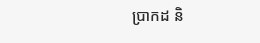ប្រាកដ និ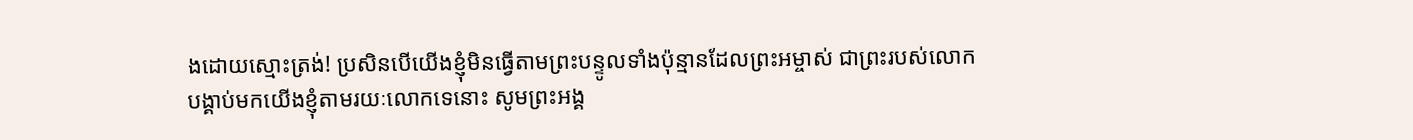ងដោយស្មោះត្រង់! ប្រសិនបើយើងខ្ញុំមិនធ្វើតាមព្រះបន្ទូលទាំងប៉ុន្មានដែលព្រះអម្ចាស់ ជាព្រះរបស់លោក បង្គាប់មកយើងខ្ញុំតាមរយៈលោកទេនោះ សូមព្រះអង្គ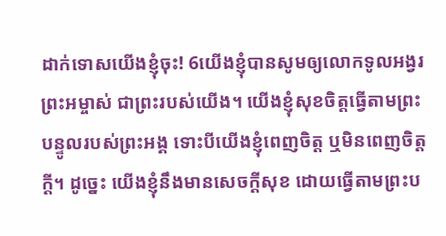ដាក់ទោសយើងខ្ញុំចុះ! 6យើងខ្ញុំបានសូមឲ្យលោកទូលអង្វរព្រះអម្ចាស់ ជាព្រះរបស់យើង។ យើងខ្ញុំសុខចិត្តធ្វើតាមព្រះបន្ទូលរបស់ព្រះអង្គ ទោះបីយើងខ្ញុំពេញចិត្ត ឬមិនពេញចិត្តក្ដី។ ដូច្នេះ យើងខ្ញុំនឹងមានសេចក្ដីសុខ ដោយធ្វើតាមព្រះប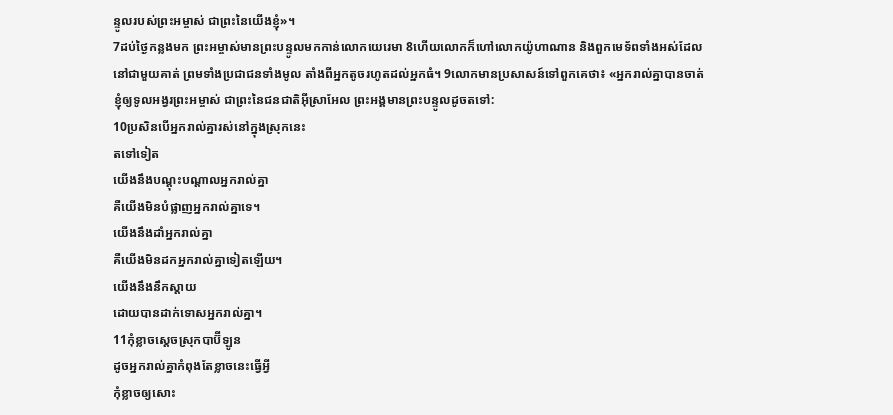ន្ទូលរបស់ព្រះអម្ចាស់ ជាព្រះនៃយើងខ្ញុំ»។
7ដប់ថ្ងៃកន្លងមក ព្រះអម្ចាស់មានព្រះបន្ទូលមកកាន់លោកយេរេមា 8ហើយលោកក៏ហៅលោកយ៉ូហាណាន និងពួកមេទ័ពទាំងអស់ដែលនៅជាមួយគាត់ ព្រមទាំងប្រជាជនទាំងមូល តាំងពីអ្នកតូចរហូតដល់អ្នកធំ។ 9លោកមានប្រសាសន៍ទៅពួកគេថា៖ «អ្នករាល់គ្នាបានចាត់ខ្ញុំឲ្យទូលអង្វរព្រះអម្ចាស់ ជាព្រះនៃជនជាតិអ៊ីស្រាអែល ព្រះអង្គមានព្រះបន្ទូលដូចតទៅ:
10ប្រសិនបើអ្នករាល់គ្នារស់នៅក្នុងស្រុកនេះ
តទៅទៀត
យើងនឹងបណ្ដុះបណ្ដាលអ្នករាល់គ្នា
គឺយើងមិនបំផ្លាញអ្នករាល់គ្នាទេ។
យើងនឹងដាំអ្នករាល់គ្នា
គឺយើងមិនដកអ្នករាល់គ្នាទៀតឡើយ។
យើងនឹងនឹកស្ដាយ
ដោយបានដាក់ទោសអ្នករាល់គ្នា។
11កុំខ្លាចស្ដេចស្រុកបាប៊ីឡូន
ដូចអ្នករាល់គ្នាកំពុងតែខ្លាចនេះធ្វើអ្វី
កុំខ្លាចឲ្យសោះ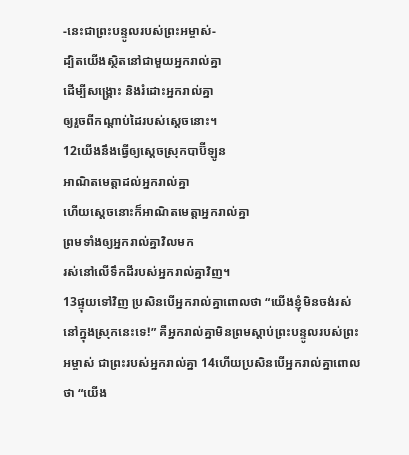-នេះជាព្រះបន្ទូលរបស់ព្រះអម្ចាស់-
ដ្បិតយើងស្ថិតនៅជាមួយអ្នករាល់គ្នា
ដើម្បីសង្គ្រោះ និងរំដោះអ្នករាល់គ្នា
ឲ្យរួចពីកណ្ដាប់ដៃរបស់ស្ដេចនោះ។
12យើងនឹងធ្វើឲ្យស្ដេចស្រុកបាប៊ីឡូន
អាណិតមេត្តាដល់អ្នករាល់គ្នា
ហើយស្ដេចនោះក៏អាណិតមេត្តាអ្នករាល់គ្នា
ព្រមទាំងឲ្យអ្នករាល់គ្នាវិលមក
រស់នៅលើទឹកដីរបស់អ្នករាល់គ្នាវិញ។
13ផ្ទុយទៅវិញ ប្រសិនបើអ្នករាល់គ្នាពោលថា “យើងខ្ញុំមិនចង់រស់នៅក្នុងស្រុកនេះទេ!” គឺអ្នករាល់គ្នាមិនព្រមស្ដាប់ព្រះបន្ទូលរបស់ព្រះអម្ចាស់ ជាព្រះរបស់អ្នករាល់គ្នា 14ហើយប្រសិនបើអ្នករាល់គ្នាពោលថា “យើង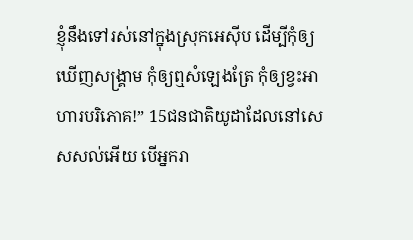ខ្ញុំនឹងទៅរស់នៅក្នុងស្រុកអេស៊ីប ដើម្បីកុំឲ្យឃើញសង្គ្រាម កុំឲ្យឮសំឡេងត្រែ កុំឲ្យខ្វះអាហារបរិភោគ!” 15ជនជាតិយូដាដែលនៅសេសសល់អើយ បើអ្នករា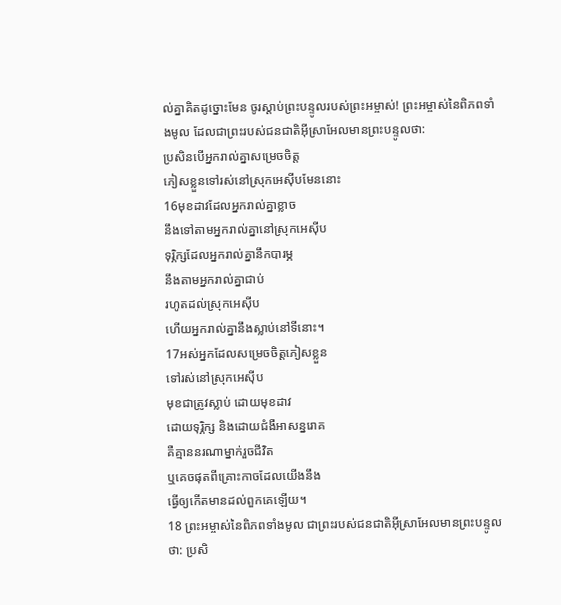ល់គ្នាគិតដូច្នោះមែន ចូរស្ដាប់ព្រះបន្ទូលរបស់ព្រះអម្ចាស់! ព្រះអម្ចាស់នៃពិភពទាំងមូល ដែលជាព្រះរបស់ជនជាតិអ៊ីស្រាអែលមានព្រះបន្ទូលថា:
ប្រសិនបើអ្នករាល់គ្នាសម្រេចចិត្ត
ភៀសខ្លួនទៅរស់នៅស្រុកអេស៊ីបមែននោះ
16មុខដាវដែលអ្នករាល់គ្នាខ្លាច
នឹងទៅតាមអ្នករាល់គ្នានៅស្រុកអេស៊ីប
ទុរ្ភិក្សដែលអ្នករាល់គ្នានឹកបារម្ភ
នឹងតាមអ្នករាល់គ្នាជាប់
រហូតដល់ស្រុកអេស៊ីប
ហើយអ្នករាល់គ្នានឹងស្លាប់នៅទីនោះ។
17អស់អ្នកដែលសម្រេចចិត្តភៀសខ្លួន
ទៅរស់នៅស្រុកអេស៊ីប
មុខជាត្រូវស្លាប់ ដោយមុខដាវ
ដោយទុរ្ភិក្ស និងដោយជំងឺអាសន្នរោគ
គឺគ្មាននរណាម្នាក់រួចជីវិត
ឬគេចផុតពីគ្រោះកាចដែលយើងនឹង
ធ្វើឲ្យកើតមានដល់ពួកគេឡើយ។
18 ព្រះអម្ចាស់នៃពិភពទាំងមូល ជាព្រះរបស់ជនជាតិអ៊ីស្រាអែលមានព្រះបន្ទូលថា: ប្រសិ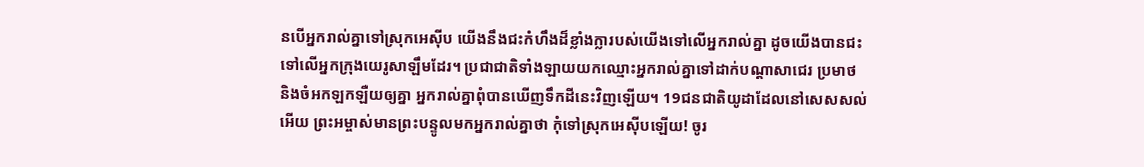នបើអ្នករាល់គ្នាទៅស្រុកអេស៊ីប យើងនឹងជះកំហឹងដ៏ខ្លាំងក្លារបស់យើងទៅលើអ្នករាល់គ្នា ដូចយើងបានជះទៅលើអ្នកក្រុងយេរូសាឡឹមដែរ។ ប្រជាជាតិទាំងឡាយយកឈ្មោះអ្នករាល់គ្នាទៅដាក់បណ្ដាសាជេរ ប្រមាថ និងចំអកឡកឡឺយឲ្យគ្នា អ្នករាល់គ្នាពុំបានឃើញទឹកដីនេះវិញឡើយ។ 19ជនជាតិយូដាដែលនៅសេសសល់អើយ ព្រះអម្ចាស់មានព្រះបន្ទូលមកអ្នករាល់គ្នាថា កុំទៅស្រុកអេស៊ីបឡើយ! ចូរ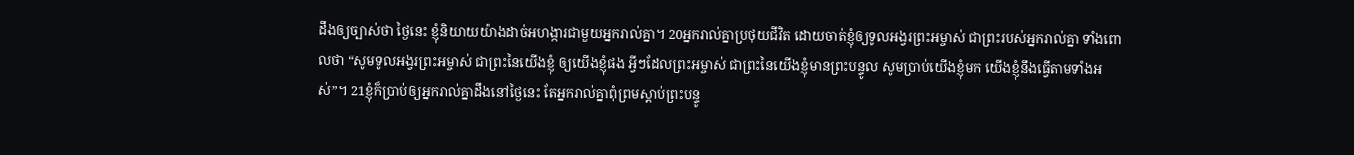ដឹងឲ្យច្បាស់ថា ថ្ងៃនេះ ខ្ញុំនិយាយយ៉ាងដាច់អហង្ការជាមួយអ្នករាល់គ្នា។ 20អ្នករាល់គ្នាប្រថុយជីវិត ដោយចាត់ខ្ញុំឲ្យទូលអង្វរព្រះអម្ចាស់ ជាព្រះរបស់អ្នករាល់គ្នា ទាំងពោលថា “សូមទូលអង្វរព្រះអម្ចាស់ ជាព្រះនៃយើងខ្ញុំ ឲ្យយើងខ្ញុំផង អ្វីៗដែលព្រះអម្ចាស់ ជាព្រះនៃយើងខ្ញុំមានព្រះបន្ទូល សូមប្រាប់យើងខ្ញុំមក យើងខ្ញុំនឹងធ្វើតាមទាំងអស់”។ 21ខ្ញុំក៏ប្រាប់ឲ្យអ្នករាល់គ្នាដឹងនៅថ្ងៃនេះ តែអ្នករាល់គ្នាពុំព្រមស្ដាប់ព្រះបន្ទូ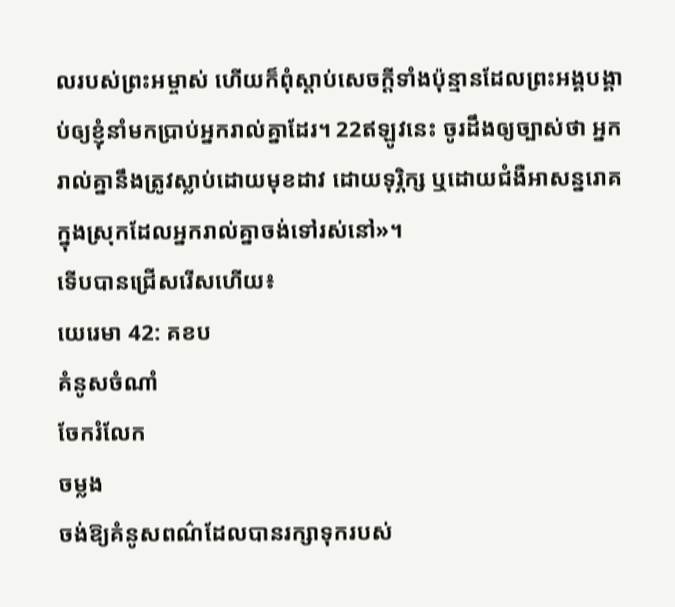លរបស់ព្រះអម្ចាស់ ហើយក៏ពុំស្ដាប់សេចក្ដីទាំងប៉ុន្មានដែលព្រះអង្គបង្គាប់ឲ្យខ្ញុំនាំមកប្រាប់អ្នករាល់គ្នាដែរ។ 22ឥឡូវនេះ ចូរដឹងឲ្យច្បាស់ថា អ្នករាល់គ្នានឹងត្រូវស្លាប់ដោយមុខដាវ ដោយទុរ្ភិក្ស ឬដោយជំងឺអាសន្នរោគ ក្នុងស្រុកដែលអ្នករាល់គ្នាចង់ទៅរស់នៅ»។
ទើបបានជ្រើសរើសហើយ៖
យេរេមា 42: គខប
គំនូសចំណាំ
ចែករំលែក
ចម្លង
ចង់ឱ្យគំនូសពណ៌ដែលបានរក្សាទុករបស់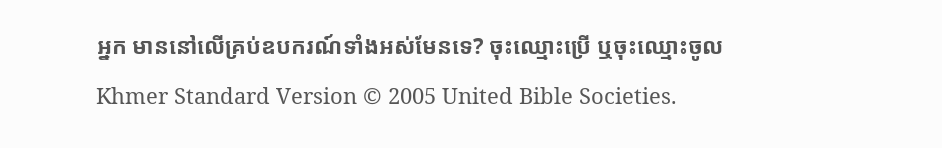អ្នក មាននៅលើគ្រប់ឧបករណ៍ទាំងអស់មែនទេ? ចុះឈ្មោះប្រើ ឬចុះឈ្មោះចូល
Khmer Standard Version © 2005 United Bible Societies.